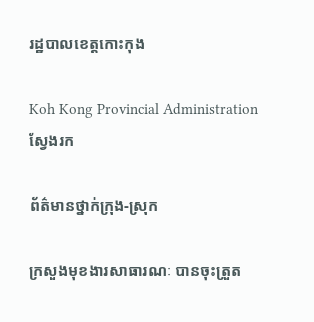រដ្ឋបាលខេត្តកោះកុង

Koh Kong Provincial Administration
ស្វែងរក

ព័ត៌មានថ្នាក់ក្រុង-ស្រុក

ក្រសួងមុខងារសាធារណៈ បានចុះត្រួត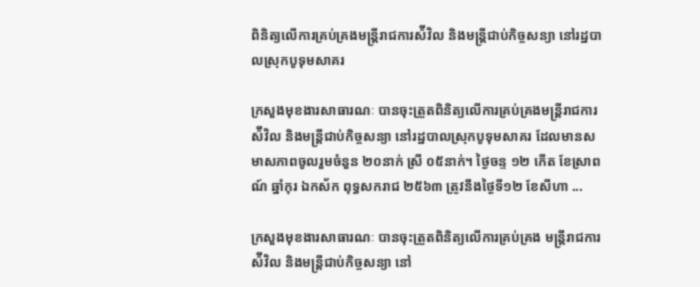ពិនិត្យលើការគ្រប់គ្រងមន្រ្តីរាជការស៉ីវិល និងមន្ត្រីជាប់កិច្ចសន្យា នៅរដ្ឋបាលស្រុកបូទុមសាគរ

ក្រសួងមុខងារសាធារណៈ បានចុះត្រួតពិនិត្យលើការគ្រប់គ្រងមន្រ្តីរាជការស៉ីវិល និងមន្ត្រីជាប់កិច្ចសន្យា នៅរដ្ឋបាលស្រុកបូទុមសាគរ ដែលមានសមាសភាពចូលរួមចំនួន ២០នាក់ ស្រី ០៥នាក់។ ថ្ងៃចន្ទ ១២ កើត ខែស្រាពណ៍ ឆ្នាំកុរ ឯកស័ក ពុទ្ធសករាជ ២៥៦៣ ត្រូវនឹងថ្ងៃទី១២ ខែសីហា ...

ក្រសួងមុខងារសាធារណៈ បានចុះត្រួតពិនិត្យលើការគ្រប់គ្រង មន្រ្តីរាជការ ស៉ីវិល និងមន្ត្រីជាប់កិច្ចសន្យា នៅ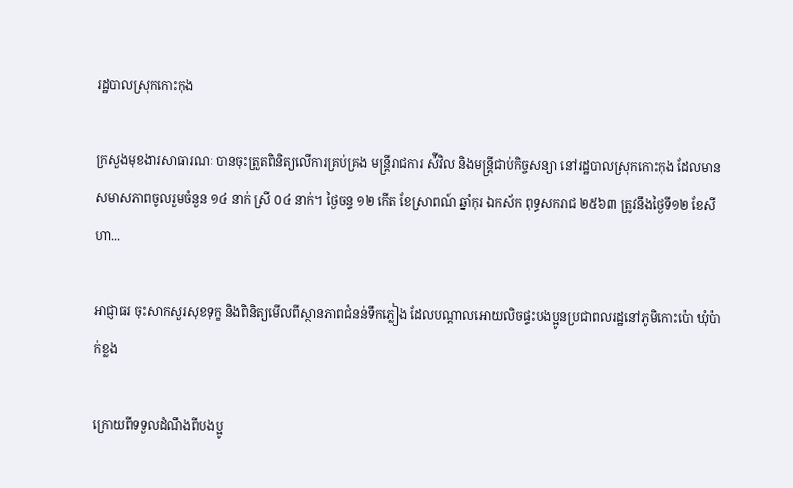រដ្ឋបាលស្រុកកោះកុង

ក្រសួងមុខងារសាធារណៈ បានចុះត្រួតពិនិត្យលើការគ្រប់គ្រង មន្រ្តីរាជការ ស៉ីវិល និងមន្ត្រីជាប់កិច្ចសន្យា នៅរដ្ឋបាលស្រុកកោះកុង ដែលមានសមាសភាពចូលរួមចំនួន ១៤ នាក់ ស្រី ០៤ នាក់។ ថ្ងៃចន្ទ ១២ កើត ខែស្រាពណ៍ ឆ្នាំកុរ ឯកស័ក ពុទ្ធសករាជ ២៥៦៣ ត្រូវនឹងថ្ងៃទី១២ ខែសីហា...

អាជ្ញាធរ ចុះសាកសួរសុខទុក្ខ និងពិនិត្យមេីលពីស្ថានភាពជំនន់ទឹកភ្លៀង ដែលបណ្ដាលអោយលិចផ្ទះបងប្អូនប្រជាពលរដ្ឋនៅភូមិកោះប៉ោ ឃុំប៉ាក់ខ្លង

ក្រោយពីទទួលដំណឹងពីបងប្អូ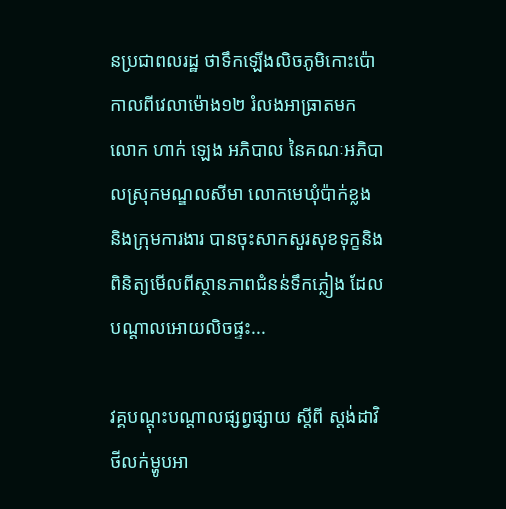នប្រជាពលរដ្ឋ ថាទឹកឡេីងលិចភូមិកោះប៉ោកាលពីវេលាម៉ោង១២ រំលងអាធ្រាតមក លោក ហាក់ ឡេង អភិបាល នៃគណៈអភិបាលស្រុកមណ្ឌលសីមា លោកមេឃុំប៉ាក់ខ្លង និងក្រុមការងារ បានចុះសាកសួរសុខទុក្ខនិងពិនិត្យមេីលពីស្ថានភាពជំនន់ទឹកភ្លៀង ដែលបណ្ដាលអោយលិចផ្ទះ...

វគ្គបណ្តុះបណ្តាលផ្សព្វផ្សាយ ស្តីពី ស្តង់ដាវិថីលក់ម្ហូបអា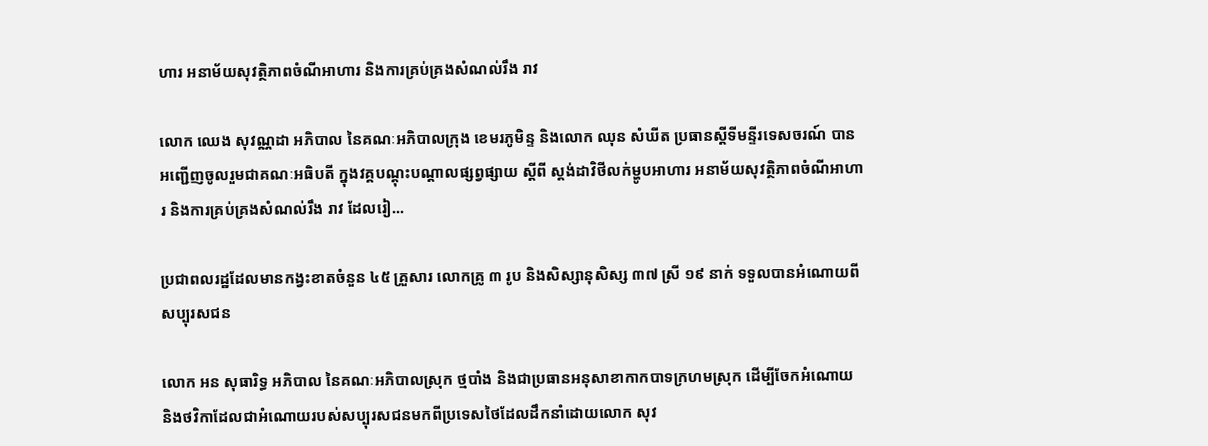ហារ អនាម័យសុវត្ថិភាពចំណីអាហារ និងការគ្រប់គ្រងសំណល់រឹង រាវ

លោក ឈេង សុវណ្ណដា អភិបាល នៃគណៈអភិបាលក្រុង ខេមរភូមិន្ទ និងលោក ឈុន សំឃីត ប្រធានស្តីទីមន្ទីរទេសចរណ៍ បានអញ្ជើញចូលរួមជាគណៈអធិបតី ក្នុងវគ្គបណ្តុះបណ្តាលផ្សព្វផ្សាយ ស្តីពី ស្តង់ដាវិថីលក់ម្ហូបអាហារ អនាម័យសុវត្ថិភាពចំណីអាហារ និងការគ្រប់គ្រងសំណល់រឹង រាវ ដែលរៀ...

ប្រជាពលរដ្ឋដែលមានកង្វះខាតចំនួន ៤៥ គ្រួសារ លោកគ្រូ ៣ រូប និងសិស្សានុសិស្ស ៣៧ ស្រី ១៩ នាក់ ទទួលបានអំណោយពីសប្បុរសជន

លោក អន សុធារិទ្ធ អភិបាល នៃគណៈអភិបាលស្រុក ថ្មបាំង និងជាប្រធានអនុសាខាកាកបាទក្រហមស្រុក ដើម្បីចែកអំណោយ និងថវិកាដែលជាអំណោយរបស់សប្បុរសជនមកពីប្រទេសថៃដែលដឹកនាំដោយលោក សុវ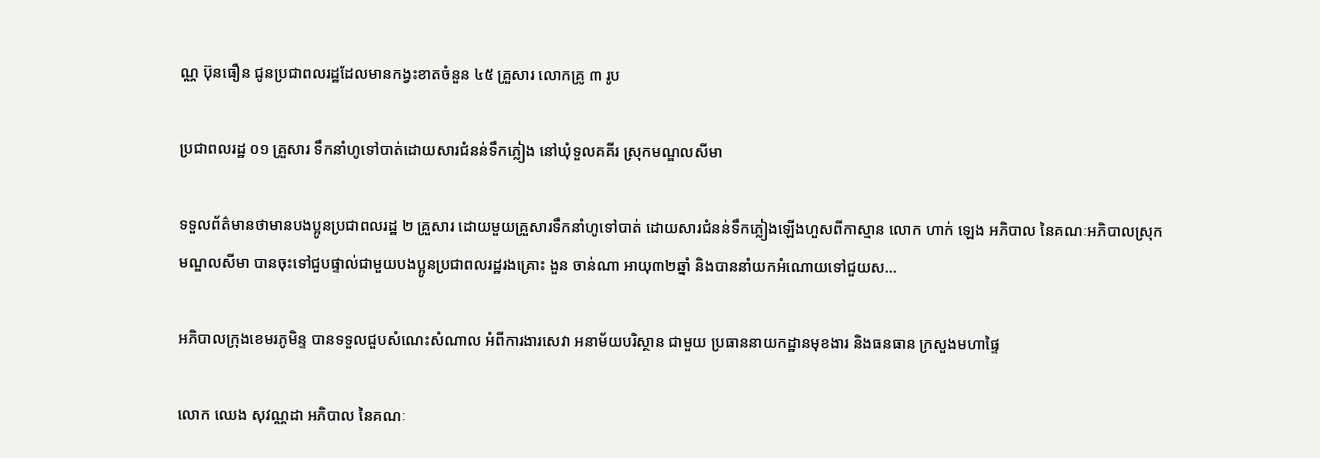ណ្ណ ប៊ុនធឿន ជូនប្រជាពលរដ្ឋដែលមានកង្វះខាតចំនួន ៤៥ គ្រួសារ លោកគ្រូ ៣ រូប

ប្រជាពលរដ្ឋ ០១ គ្រួសារ ទឹកនាំហូទៅបាត់ដោយសារជំនន់ទឹកភ្លៀង នៅឃុំទួលគគីរ ស្រុកមណ្ឌលសីមា

ទទួលព័ត៌មានថាមានបងប្អូនប្រជាពលរដ្ឋ ២ គ្រួសារ ដោយមួយគ្រួសារទឹកនាំហូទៅបាត់ ដោយសារជំនន់ទឹកភ្លៀងឡើងហួសពីកាស្មាន លោក ហាក់ ឡេង អភិបាល នៃគណៈអភិបាលស្រុកមណ្ឌលសីមា បានចុះទៅជួបផ្ទាល់ជាមួយបងប្អូនប្រជាពលរដ្ឋរងគ្រោះ ងួន ចាន់ណា អាយុ៣២ឆ្នាំ និងបាននាំយកអំណោយទៅជួយស...

អភិបាលក្រុងខេមរភូមិន្ទ បានទទួលជួបសំណេះសំណាល អំពីការងារសេវា អនាម័យបរិស្ថាន ជាមួយ ប្រធាននាយកដ្ឋានមុខងារ និងធនធាន ក្រសួងមហាផ្ទៃ

លោក ឈេង សុវណ្ណដា អភិបាល នៃគណៈ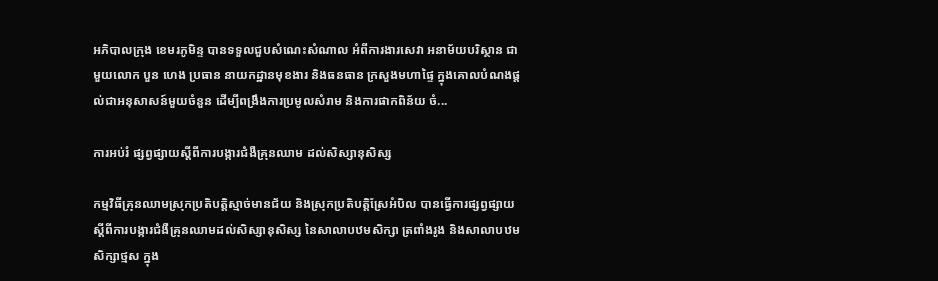អភិបាលក្រុង ខេមរភូមិន្ទ បានទទួលជួបសំណេះសំណាល អំពីការងារសេវា អនាម័យបរិស្ថាន ជាមួយលោក បួន ហេង ប្រធាន នាយកដ្ឋានមុខងារ និងធនធាន ក្រសួងមហាផ្ទៃ ក្នុងគោលបំណងផ្តល់ជាអនុសាសន៍មួយចំនួន ដើម្បីពង្រឹងការប្រមូលសំរាម និងការផាកពិន័យ ចំ...

ការអប់រំ ផ្សព្វផ្សាយស្តីពីការបង្ការជំងឺគ្រុនឈាម ដល់សិស្សានុសិស្ស

កម្មវិធីគ្រុនឈាមស្រុកប្រតិបត្តិស្មាច់មានជ័យ និងស្រុកប្រតិបត្តិស្រែអំបិល បានធ្វើការផ្សព្វផ្សាយស្តីពីការបង្ការជំងឺគ្រុនឈាមដល់សិស្សានុសិស្ស នៃសាលាបឋមសិក្សា ត្រពាំងរូង និងសាលាបឋមសិក្សាថ្មស ក្នុង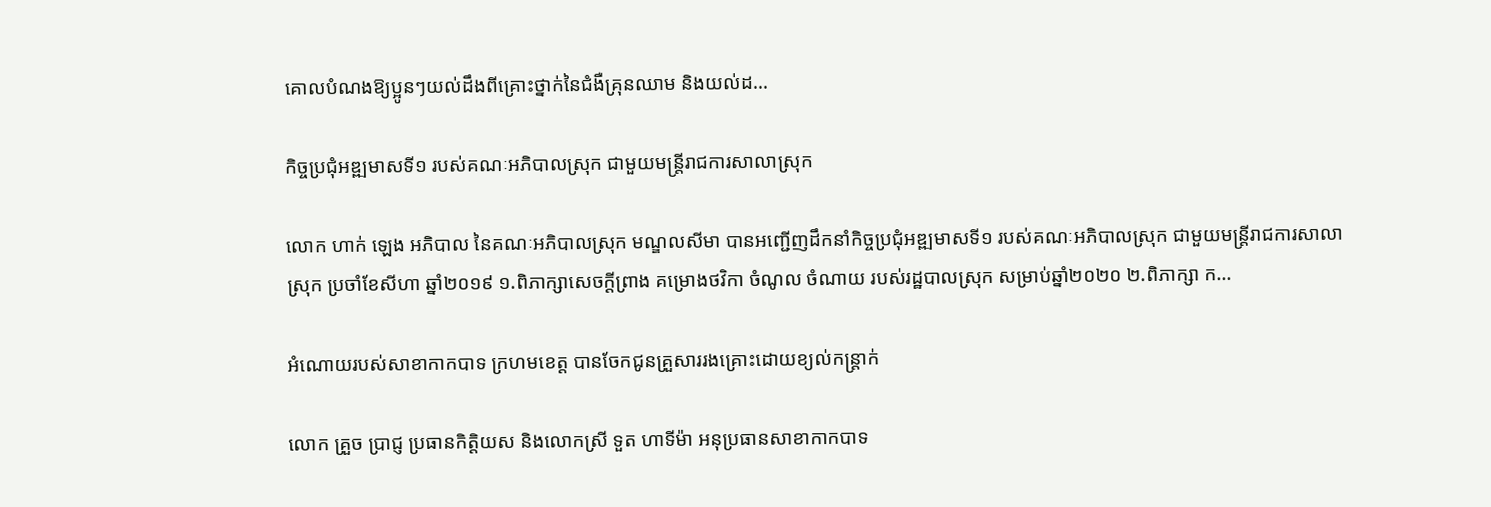គោលបំណងឱ្យប្អូនៗយល់ដឹងពីគ្រោះថ្នាក់នៃជំងឺគ្រុនឈាម និងយល់ដ...

កិច្ចប្រជុំអឌ្ឍមាសទី១ របស់គណៈអភិបាលស្រុក ជាមួយមន្រ្តីរាជការសាលាស្រុក

លោក ហាក់ ឡេង អភិបាល នៃគណៈអភិបាលស្រុក មណ្ឌលសីមា បានអញ្ជើញដឹកនាំកិច្ចប្រជុំអឌ្ឍមាសទី១ របស់គណៈអភិបាលស្រុក ជាមួយមន្រ្តីរាជការសាលាស្រុក ប្រចាំខែសីហា ឆ្នាំ២០១៩ ១.ពិភាក្សាសេចក្ដីព្រាង គម្រោងថវិកា ចំណូល ចំណាយ របស់រដ្ឋបាលស្រុក សម្រាប់ឆ្នាំ២០២០ ២.ពិភាក្សា ក...

អំណោយរបស់សាខាកាកបាទ ក្រហមខេត្ត បានចែកជូនគ្រួសាររងគ្រោះដោយខ្យល់កន្ត្រាក់

លោក គ្រួច ប្រាជ្ញ ប្រធានកិត្តិយស និងលោកស្រី ទួត ហាទីម៉ា អនុប្រធានសាខាកាកបាទ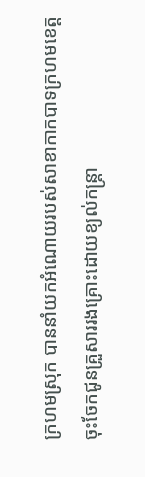ក្រហមស្រុក បាននាំយកអំណោយរបស់សាខាកាកបាទក្រហមខេត្តចុះចែកជូនគ្រួសាររងគ្រោះដោយខ្យល់កន្ត្រា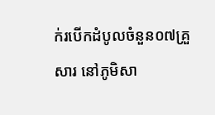ក់របើកដំបូលចំនួន០៧គ្រួសារ នៅភូមិសា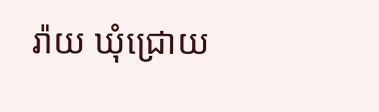រ៉ាយ ឃុំជ្រោយ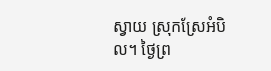ស្វាយ ស្រុកស្រែអំបិល។ ថ្ងៃព្រ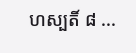ហស្បតិ៍ ៨ ...